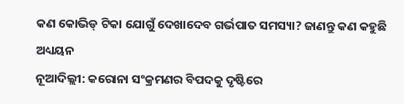କଣ କୋଭିଡ୍ ଟିକା ଯୋଗୁଁ ଦେଖାଦେବ ଗର୍ଭପାତ ସମସ୍ୟା? ଜାଣନ୍ତୁ କଣ କହୁଛି ଅଧ୍ୟୟନ
ନୂଆଦିଲ୍ଲୀ: କରୋନା ସଂକ୍ରମଣର ବିପଦକୁ ଦୃଷ୍ଟିରେ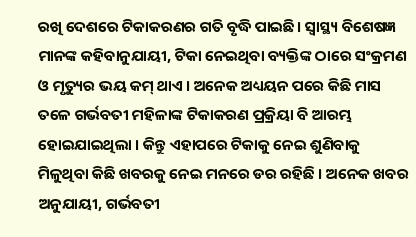ରଖି ଦେଶରେ ଟିକାକରଣର ଗତି ବୃଦ୍ଧି ପାଇଛି। ସ୍ୱାସ୍ଥ୍ୟ ବିଶେଷଜ୍ଞ ମାନଙ୍କ କହିବାନୁଯାୟୀ, ଟିକା ନେଇଥିବା ବ୍ୟକ୍ତିଙ୍କ ଠାରେ ସଂକ୍ରମଣ ଓ ମୃତ୍ୟୁର ଭୟ କମ୍ ଥାଏ । ଅନେକ ଅଧ୍ୟୟନ ପରେ କିଛି ମାସ ତଳେ ଗର୍ଭବତୀ ମହିଳାଙ୍କ ଟିକାକରଣ ପ୍ରକ୍ରିୟା ବି ଆରମ୍ଭ ହୋଇଯାଇଥିଲା । କିନ୍ତୁ ଏହାପରେ ଟିକାକୁ ନେଇ ଶୁଣିବାକୁ ମିଳୁଥିବା କିଛି ଖବରକୁ ନେଇ ମନରେ ଡର ରହିଛି । ଅନେକ ଖବର ଅନୁଯାୟୀ, ଗର୍ଭବତୀ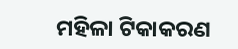ମହିଳା ଟିକାକରଣ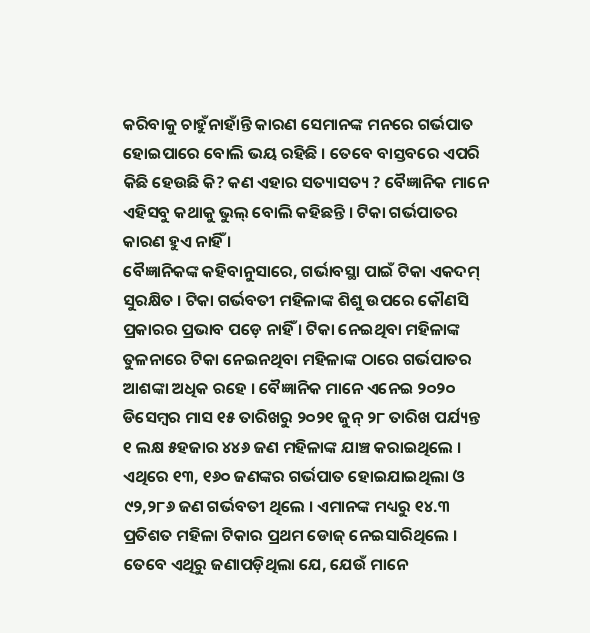କରିବାକୁ ଚାହୁଁନାହାଁନ୍ତି କାରଣ ସେମାନଙ୍କ ମନରେ ଗର୍ଭପାତ ହୋଇପାରେ ବୋଲି ଭୟ ରହିଛି । ତେବେ ବାସ୍ତବରେ ଏପରି କିଛି ହେଉଛି କି? କଣ ଏହାର ସତ୍ୟାସତ୍ୟ ? ବୈଜ୍ଞାନିକ ମାନେ ଏହିସବୁ କଥାକୁ ଭୁଲ୍ ବୋଲି କହିଛନ୍ତି । ଟିକା ଗର୍ଭପାତର କାରଣ ହୁଏ ନାହିଁ ।
ବୈଜ୍ଞାନିକଙ୍କ କହିବାନୁସାରେ, ଗର୍ଭାବସ୍ଥା ପାଇଁ ଟିକା ଏକଦମ୍ ସୁରକ୍ଷିତ । ଟିକା ଗର୍ଭବତୀ ମହିଳାଙ୍କ ଶିଶୁ ଉପରେ କୌଣସି ପ୍ରକାରର ପ୍ରଭାବ ପଡ଼େ ନାହିଁ । ଟିକା ନେଇଥିବା ମହିଳାଙ୍କ ତୁଳନାରେ ଟିକା ନେଇନଥିବା ମହିଳାଙ୍କ ଠାରେ ଗର୍ଭପାତର ଆଶଙ୍କା ଅଧିକ ରହେ । ବୈଜ୍ଞାନିକ ମାନେ ଏନେଇ ୨୦୨୦ ଡିସେମ୍ବର ମାସ ୧୫ ତାରିଖରୁ ୨୦୨୧ ଜୁନ୍ ୨୮ ତାରିଖ ପର୍ଯ୍ୟନ୍ତ ୧ ଲକ୍ଷ ୫ହଜାର ୪୪୬ ଜଣ ମହିଳାଙ୍କ ଯାଞ୍ଚ କରାଇଥିଲେ । ଏଥିରେ ୧୩, ୧୬୦ ଜଣଙ୍କର ଗର୍ଭପାତ ହୋଇଯାଇଥିଲା ଓ ୯୨,୨୮୬ ଜଣ ଗର୍ଭବତୀ ଥିଲେ । ଏମାନଙ୍କ ମଧ୍ୟରୁ ୧୪.୩ ପ୍ରତିଶତ ମହିଳା ଟିକାର ପ୍ରଥମ ଡୋଜ୍ ନେଇସାରିଥିଲେ । ତେବେ ଏଥିରୁ ଜଣାପଡ଼ିଥିଲା ଯେ, ଯେଉଁ ମାନେ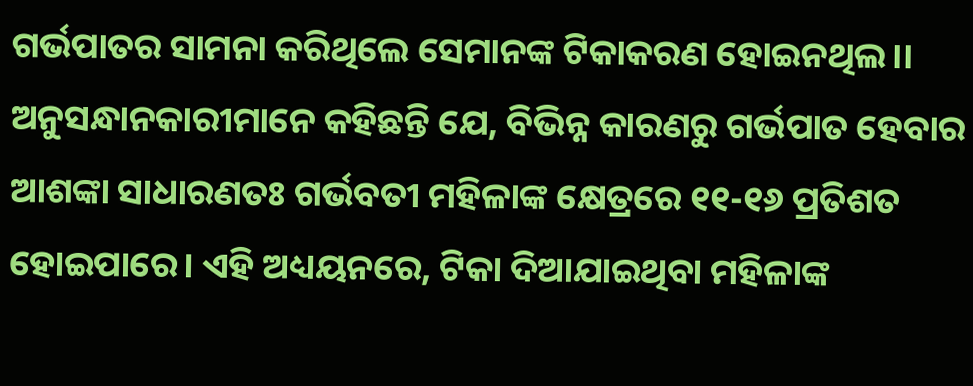ଗର୍ଭପାତର ସାମନା କରିଥିଲେ ସେମାନଙ୍କ ଟିକାକରଣ ହୋଇନଥିଲ।।
ଅନୁସନ୍ଧାନକାରୀମାନେ କହିଛନ୍ତି ଯେ, ବିଭିନ୍ନ କାରଣରୁ ଗର୍ଭପାତ ହେବାର ଆଶଙ୍କା ସାଧାରଣତଃ ଗର୍ଭବତୀ ମହିଳାଙ୍କ କ୍ଷେତ୍ରରେ ୧୧-୧୬ ପ୍ରତିଶତ ହୋଇପାରେ। ଏହି ଅଧ୍ୟୟନରେ, ଟିକା ଦିଆଯାଇଥିବା ମହିଳାଙ୍କ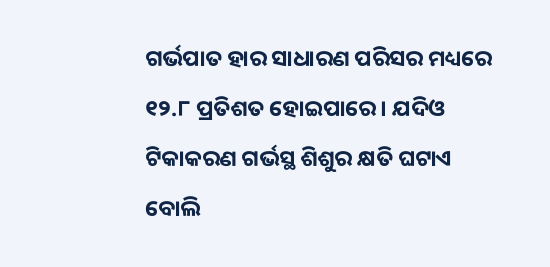ଗର୍ଭପାତ ହାର ସାଧାରଣ ପରିସର ମଧ୍ୟରେ ୧୨.୮ ପ୍ରତିଶତ ହୋଇପାରେ। ଯଦିଓ ଟିକାକରଣ ଗର୍ଭସ୍ଥ ଶିଶୁର କ୍ଷତି ଘଟାଏ ବୋଲି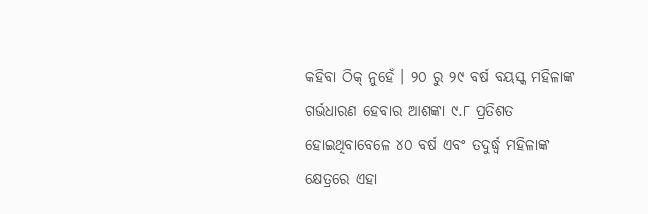କହିବା ଠିକ୍ ନୁହେଁ । ୨୦ ରୁ ୨୯ ବର୍ଷ ବୟସ୍କ ମହିଳାଙ୍କ ଗର୍ଭଧାରଣ ହେବାର ଆଶଙ୍କା ୯.୮ ପ୍ରତିଶତ ହୋଇଥିବାବେଳେ ୪୦ ବର୍ଷ ଏବଂ ତଦୁର୍ଦ୍ଧ୍ୱ ମହିଳାଙ୍କ କ୍ଷେତ୍ରରେ ଏହା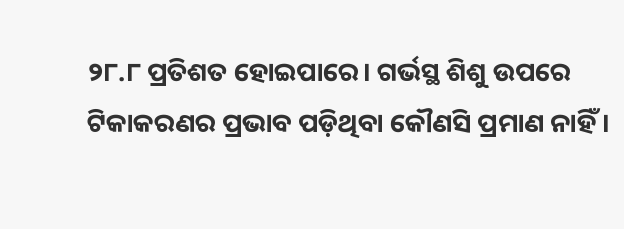୨୮.୮ ପ୍ରତିଶତ ହୋଇପାରେ। ଗର୍ଭସ୍ଥ ଶିଶୁ ଉପରେ ଟିକାକରଣର ପ୍ରଭାବ ପଡ଼ିଥିବା କୌଣସି ପ୍ରମାଣ ନାହିଁ ।